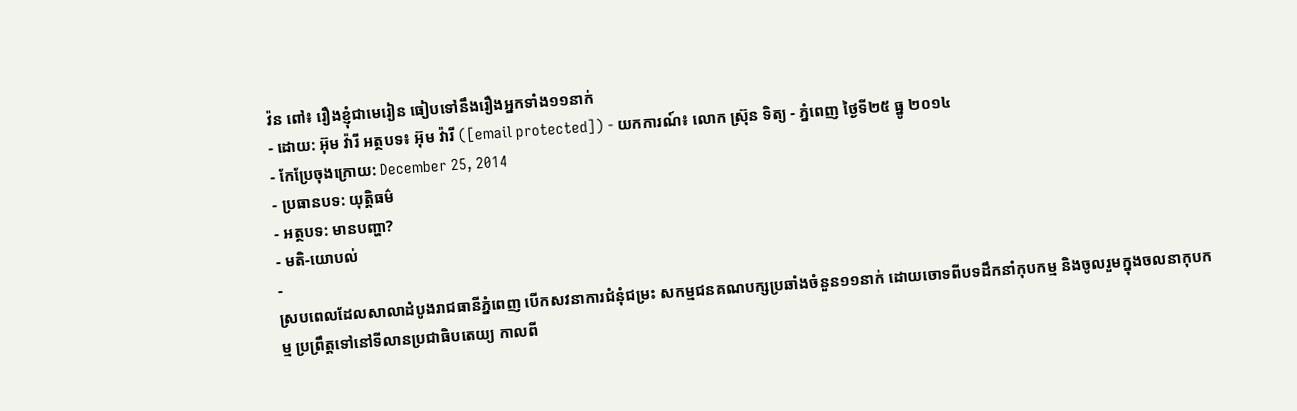វ៉ន ពៅ៖ រឿងខ្ញុំជាមេរៀន ធៀបទៅនឹងរឿងអ្នកទាំង១១នាក់
- ដោយ: អ៊ុម វ៉ារី អត្ថបទ៖ អ៊ុម វ៉ារី ([email protected]) - យកការណ៍៖ លោក ស៊្រុន ទិត្យ - ភ្នំពេញ ថ្ងៃទី២៥ ធ្នូ ២០១៤
- កែប្រែចុងក្រោយ: December 25, 2014
- ប្រធានបទ: យុត្តិធម៌
- អត្ថបទ: មានបញ្ហា?
- មតិ-យោបល់
-
ស្របពេលដែលសាលាដំបូងរាជធានីភ្នំពេញ បើកសវនាការជំនុំជម្រះ សកម្មជនគណបក្សប្រឆាំងចំនួន១១នាក់ ដោយចោទពីបទដឹកនាំកុបកម្ម និងចូលរួមក្នុងចលនាកុបកម្ម ប្រព្រឹត្ដទៅនៅទីលានប្រជាធិបតេយ្យ កាលពី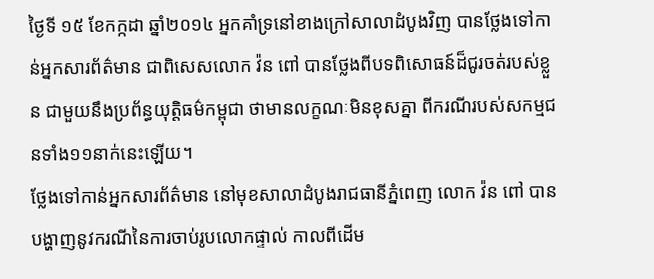ថ្ងៃទី ១៥ ខែកក្កដា ឆ្នាំ២០១៤ អ្នកគាំទ្រនៅខាងក្រៅសាលាដំបូងវិញ បានថ្លែងទៅកាន់អ្នកសារព័ត៌មាន ជាពិសេសលោក វ៉ន ពៅ បានថ្លែងពីបទពិសោធន៍ដ៏ជូរចត់របស់ខ្លួន ជាមួយនឹងប្រព័ន្ធយុត្តិធម៌កម្ពុជា ថាមានលក្ខណៈមិនខុសគ្នា ពីករណីរបស់សកម្មជនទាំង១១នាក់នេះឡើយ។
ថ្លែងទៅកាន់អ្នកសារព័ត៌មាន នៅមុខសាលាដំបូងរាជធានីភ្នំពេញ លោក វ៉ន ពៅ បានបង្ហាញនូវករណីនៃការចាប់រូបលោកផ្ទាល់ កាលពីដើម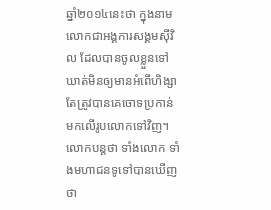ឆ្នាំ២០១៤នេះថា ក្នុងនាមលោកជាអង្គការសង្គមស៊ីវិល ដែលបានចូលខ្លួនទៅឃាត់មិនឲ្យមានអំពើហិង្សា តែត្រូវបានគេចោទប្រកាន់ មកលើរូបលោកទៅវិញ។
លោកបន្តថា ទាំងលោក ទាំងមហាជនទូទៅបានឃើញថា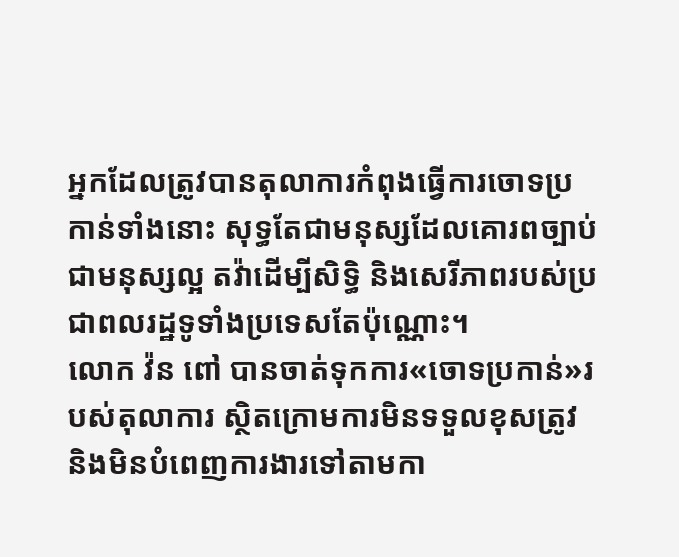អ្នកដែលត្រូវបានតុលាការកំពុងធ្វើការចោទប្រកាន់ទាំងនោះ សុទ្ធតែជាមនុស្សដែលគោរពច្បាប់ ជាមនុស្សល្អ តវ៉ាដើម្បីសិទ្ធិ និងសេរីភាពរបស់ប្រជាពលរដ្ឋទូទាំងប្រទេសតែប៉ុណ្ណោះ។
លោក វ៉ន ពៅ បានចាត់ទុកការ«ចោទប្រកាន់»របស់តុលាការ ស្ថិតក្រោមការមិនទទួលខុសត្រូវ និងមិនបំពេញការងារទៅតាមកា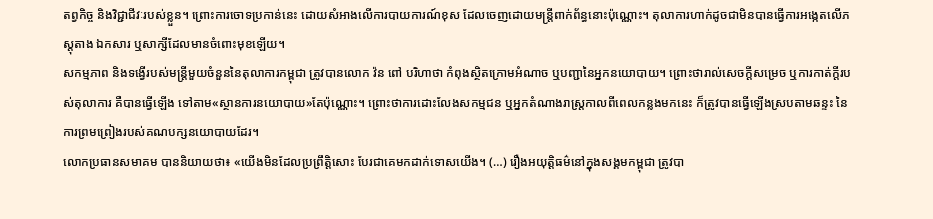តព្វកិច្ច និងវិជ្ជាជីវៈរបស់ខ្លួន។ ព្រោះការចោទប្រកាន់នេះ ដោយសំអាងលើការបាយការណ៍ខុស ដែលចេញដោយមន្រ្តីពាក់ព័ន្ធនោះប៉ុណ្ណោះ។ តុលាការហាក់ដូចជាមិនបានធ្វើការអង្កេតលើភស្តុតាង ឯកសារ ឬសាក្សីដែលមានចំពោះមុខឡើយ។
សកម្មភាព និងទង្វើរបស់មន្រ្តីមួយចំនួននៃតុលាការកម្ពុជា ត្រូវបានលោក វ៉ន ពៅ បរិហាថា កំពុងស្ថិតក្រោមអំណាច ឬបញ្ជានៃអ្នកនយោបាយ។ ព្រោះថារាល់សេចក្តីសម្រេច ឬការកាត់ក្តីរបស់តុលាការ គឺបានធ្វើឡើង ទៅតាម«ស្ថានការនយោបាយ»តែប៉ុណ្ណោះ។ ព្រោះថាការដោះលែងសកម្មជន ឬអ្នកតំណាងរាស្រ្តកាលពីពេលកន្លងមកនេះ ក៏ត្រូវបានធ្វើឡើងស្របតាមឆន្ទះ នៃការព្រមព្រៀងរបស់គណបក្សនយោបាយដែរ។
លោកប្រធានសមាគម បាននិយាយថា៖ «យើងមិនដែលប្រព្រឹត្តិសោះ បែរជាគេមកដាក់ទោសយើង។ (…) រឿងអយុត្តិធម៌នៅក្នុងសង្គមកម្ពុជា ត្រូវបា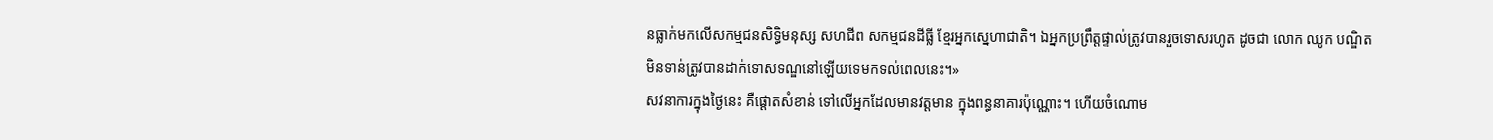នធ្លាក់មកលើសកម្មជនសិទ្ធិមនុស្ស សហជីព សកម្មជនដីធ្លី ខ្មែរអ្នកស្នេហាជាតិ។ ឯអ្នកប្រព្រឹត្តផ្ទាល់ត្រូវបានរួចទោសរហូត ដូចជា លោក ឈូក បណ្ឌិត មិនទាន់ត្រូវបានដាក់ទោសទណ្ឌនៅឡើយទេមកទល់ពេលនេះ។»
សវនាការក្នុងថ្ងៃនេះ គឺផ្តោតសំខាន់ ទៅលើអ្នកដែលមានវត្តមាន ក្នុងពន្ធនាគារប៉ុណ្ណោះ។ ហើយចំណោម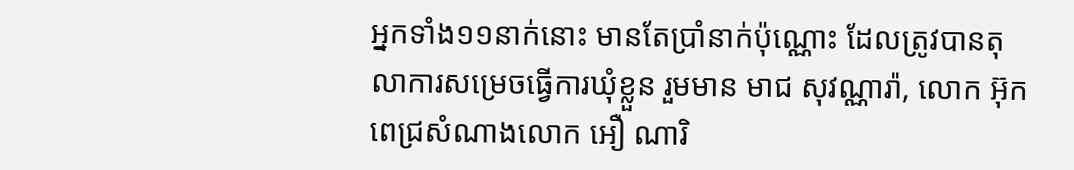អ្នកទាំង១១នាក់នោះ មានតែប្រាំនាក់ប៉ុណ្ណោះ ដែលត្រូវបានតុលាការសម្រេចធ្វើការឃុំខ្លួន រួមមាន មាជ សុវណ្ណារ៉ា, លោក អ៊ុក ពេជ្រសំណាងលោក អឿ ណារិ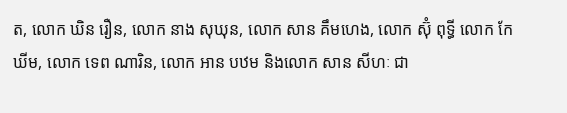ត, លោក ឃិន រឿន, លោក នាង សុឃុន, លោក សាន គឹមហេង, លោក ស៊ុំ ពុទ្ធី លោក កែ ឃីម, លោក ទេព ណារិន, លោក អាន បឋម និងលោក សាន សីហៈ ជា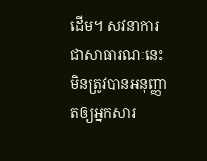ដើម។ សវនាការជាសាធារណៈនេះ មិនត្រូវបានអនុញ្ញាតឲ្យអ្នកសារ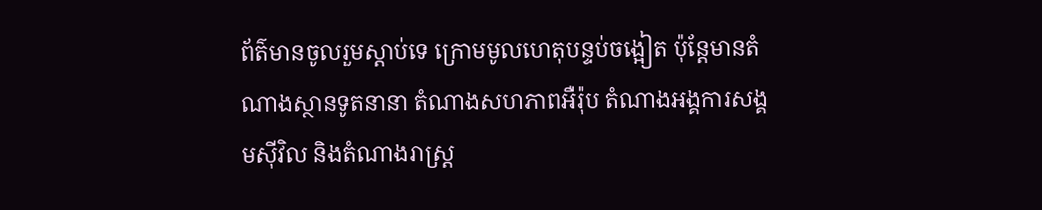ព័ត៌មានចូលរួមស្តាប់ទេ ក្រោមមូលហេតុបន្ទប់ចង្អៀត ប៉ុន្តែមានតំណាងស្ថានទូតនានា តំណាងសហភាពអឺរ៉ុប តំណាងអង្គការសង្គមស៊ីវិល និងតំណាងរាស្ត្រ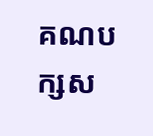គណបក្សស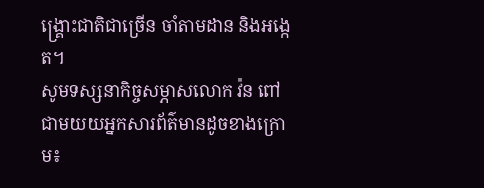ង្គ្រោះជាតិជាច្រើន ចាំតាមដាន និងអង្កេត។
សូមទស្សនាកិច្ចសម្ភាសលោក វ៉ន ពៅ ជាមយយអ្នកសារព័ត៌មានដូចខាងក្រោម៖